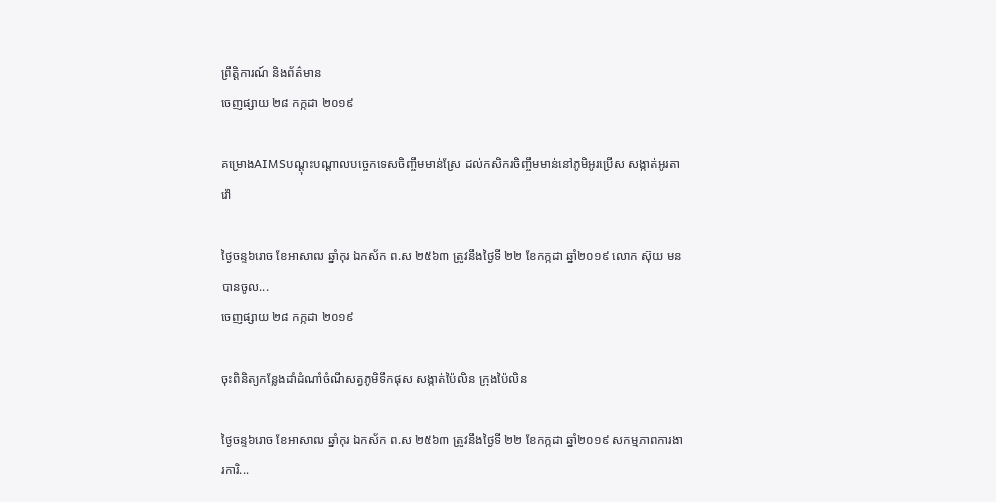ព្រឹត្តិការណ៍ និងព័ត៌មាន
ចេញផ្សាយ ២៨ កក្កដា ២០១៩

គម្រោងAIMSបណ្តុះបណ្តាលបច្ចេកទេសចិញ្ចឹមមាន់ស្រែ ដល់កសិករចិញ្ចឹមមាន់នៅភូមិអូរប្រើស សង្កាត់អូរតាវ៉ៅ

ថ្ងៃចន្ទ៦រោច ខែអាសាឍ ឆ្នាំកុរ ឯកស័ក ព.ស ២៥៦៣ ត្រូវនឹងថ្ងៃទី ២២ ខែកក្កដា ឆ្នាំ២០១៩ លោក ស៊ុយ មន បានចូល...
ចេញផ្សាយ ២៨ កក្កដា ២០១៩

ចុះពិនិត្យកន្លែងដាំដំណាំចំណីសត្វភូមិទឹកផុស សង្កាត់ប៉ៃលិន ក្រុងប៉ៃលិន

ថ្ងៃចន្ទ៦រោច ខែអាសាឍ ឆ្នាំកុរ ឯកស័ក ព.ស ២៥៦៣ ត្រូវនឹងថ្ងៃទី ២២ ខែកក្កដា ឆ្នាំ២០១៩ សកម្មភាពការងារការិ...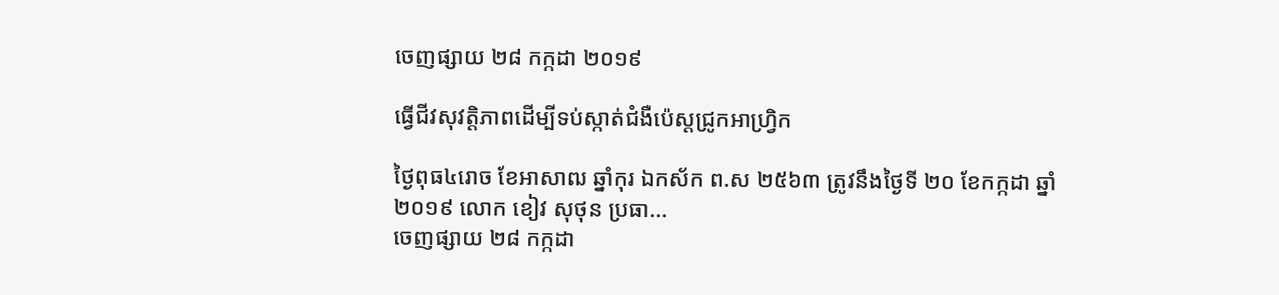ចេញផ្សាយ ២៨ កក្កដា ២០១៩

ធ្វើជីវសុវត្តិភាពដើម្បីទប់ស្កាត់ជំងឺប៉េស្តជ្រូកអាហ្រ្វិក

ថ្ងៃពុធ៤រោច ខែអាសាឍ ឆ្នាំកុរ ឯកស័ក ព.ស ២៥៦៣ ត្រូវនឹងថ្ងៃទី ២០ ខែកក្កដា ឆ្នាំ២០១៩ លោក ខៀវ សុថុន ប្រធា...
ចេញផ្សាយ ២៨ កក្កដា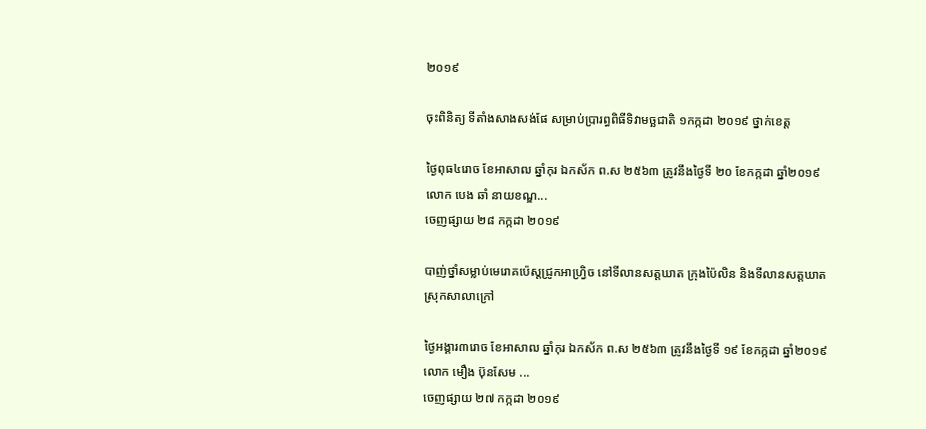២០១៩

ចុះពិនិត្យ ទីតាំងសាងសង់ផែ សម្រាប់ប្រារព្ធពិធីទិវាមច្ឆជាតិ ១កក្កដា ២០១៩ ថ្នាក់ខេត្ត

ថ្ងៃពុធ៤រោច ខែអាសាឍ ឆ្នាំកុរ ឯកស័ក ព.ស ២៥៦៣ ត្រូវនឹងថ្ងៃទី ២០ ខែកក្កដា ឆ្នាំ២០១៩ លោក បេង ឆាំ នាយខណ្ឌ...
ចេញផ្សាយ ២៨ កក្កដា ២០១៩

បាញ់ថ្នាំសម្លាប់មេរោគប៉េស្ដជ្រូកអាហ្រ្វិច នៅទីលានសត្ដឃាត ក្រុងប៉ៃលិន និងទីលានសត្តឃាត ស្រុកសាលាក្រៅ

ថ្ងៃអង្គារ៣រោច ខែអាសាឍ ឆ្នាំកុរ ឯកស័ក ព.ស ២៥៦៣ ត្រូវនឹងថ្ងៃទី ១៩ ខែកក្កដា ឆ្នាំ២០១៩ លោក មឿង ប៊ុនសែម ...
ចេញផ្សាយ ២៧ កក្កដា ២០១៩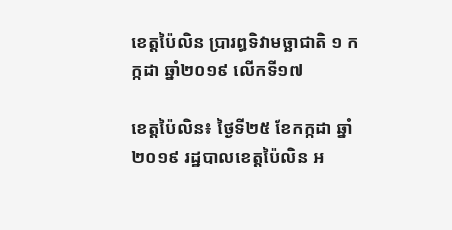ខេត្តប៉ៃលិន ប្រារព្ធទិវាមច្ឆាជាតិ ១ កក្កដា ឆ្នាំ២០១៩ លើកទី១៧

ខេត្តប៉ៃលិន៖ ថ្ងៃទី២៥ ខែកក្កដា ឆ្នាំ២០១៩ រដ្ឋបាលខេត្តប៉ៃលិន អ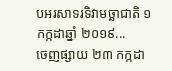បអរសាទរទិវាមច្ឆាជាតិ ១ កក្កដាឆ្នាំ ២០១៩...
ចេញផ្សាយ ២៣ កក្កដា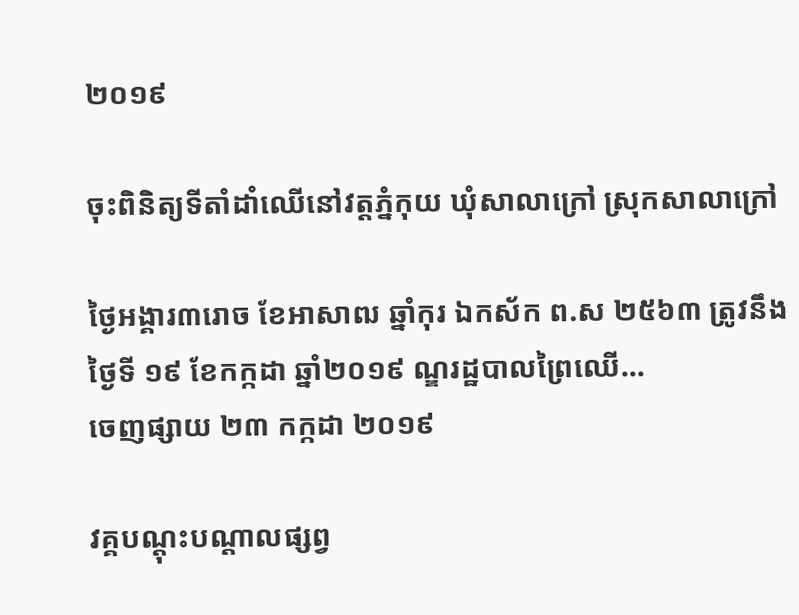២០១៩

ចុះពិនិត្យទីតាំដាំឈើនៅវត្តភ្នំកុយ ឃុំសាលាក្រៅ ស្រុកសាលាក្រៅ

ថ្ងៃអង្គារ៣រោច ខែអាសាឍ ឆ្នាំកុរ ឯកស័ក ព.ស ២៥៦៣ ត្រូវនឹងថ្ងៃទី ១៩ ខែកក្កដា ឆ្នាំ២០១៩ ណ្ឌរដ្ឋបាលព្រៃឈើ...
ចេញផ្សាយ ២៣ កក្កដា ២០១៩

វគ្គបណ្តុះបណ្តាលផ្សព្វ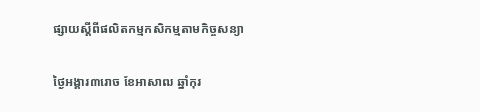ផ្សាយស្តីពីផលិតកម្មកសិកម្មតាមកិច្ចសន្យា

ថ្ងៃអង្គារ៣រោច ខែអាសាឍ ឆ្នាំកុរ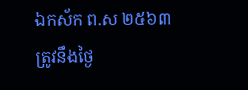ឯកស័ក ព.ស ២៥៦៣ ត្រូវនឹងថ្ងៃ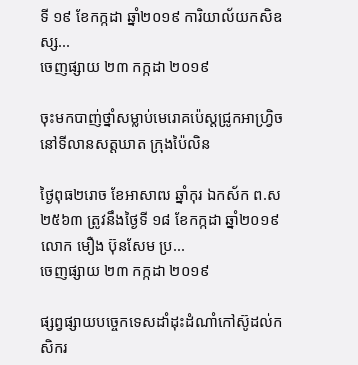ទី ១៩ ខែកក្កដា ឆ្នាំ២០១៩ ការិយាល័យកសិឧស្ស...
ចេញផ្សាយ ២៣ កក្កដា ២០១៩

ចុះមកបាញ់ថ្នាំសម្លាប់មេរោគប៉េស្ដជ្រូកអាហ្រ្វិច នៅទីលានសត្ដឃាត ក្រុងប៉ៃលិន

ថ្ងៃពុធ២រោច ខែអាសាឍ ឆ្នាំកុរ ឯកស័ក ព.ស ២៥៦៣ ត្រូវនឹងថ្ងៃទី ១៨ ខែកក្កដា ឆ្នាំ២០១៩ លោក មឿង ប៊ុនសែម ប្រ...
ចេញផ្សាយ ២៣ កក្កដា ២០១៩

ផ្សព្វផ្សាយបច្ចេកទេសដាំដុះដំណាំកៅស៊ូដល់កសិករ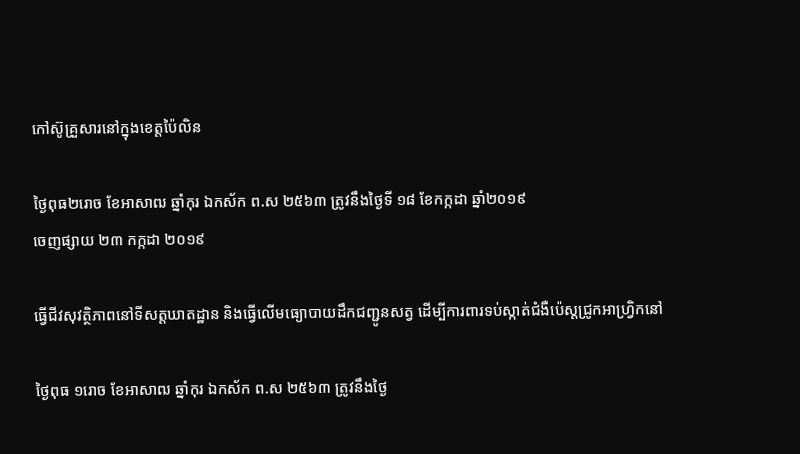កៅស៊ូគ្រួសារនៅក្នុងខេត្តប៉ៃលិន

ថ្ងៃពុធ២រោច ខែអាសាឍ ឆ្នាំកុរ ឯកស័ក ព.ស ២៥៦៣ ត្រូវនឹងថ្ងៃទី ១៨ ខែកក្កដា ឆ្នាំ២០១៩
ចេញផ្សាយ ២៣ កក្កដា ២០១៩

ធ្វើជីវសុវត្ថិភាពនៅទីសត្តឃាតដ្ឋាន និងធ្វើលើមធ្យោបាយដឹកជញ្ជូនសត្វ ដើម្បីការពារទប់ស្កាត់ជំងឺប៉េស្តជ្រូកអាហ្រ្វិកនៅ

ថ្ងៃពុធ ១រោច ខែអាសាឍ ឆ្នាំកុរ ឯកស័ក ព.ស ២៥៦៣ ត្រូវនឹងថ្ងៃ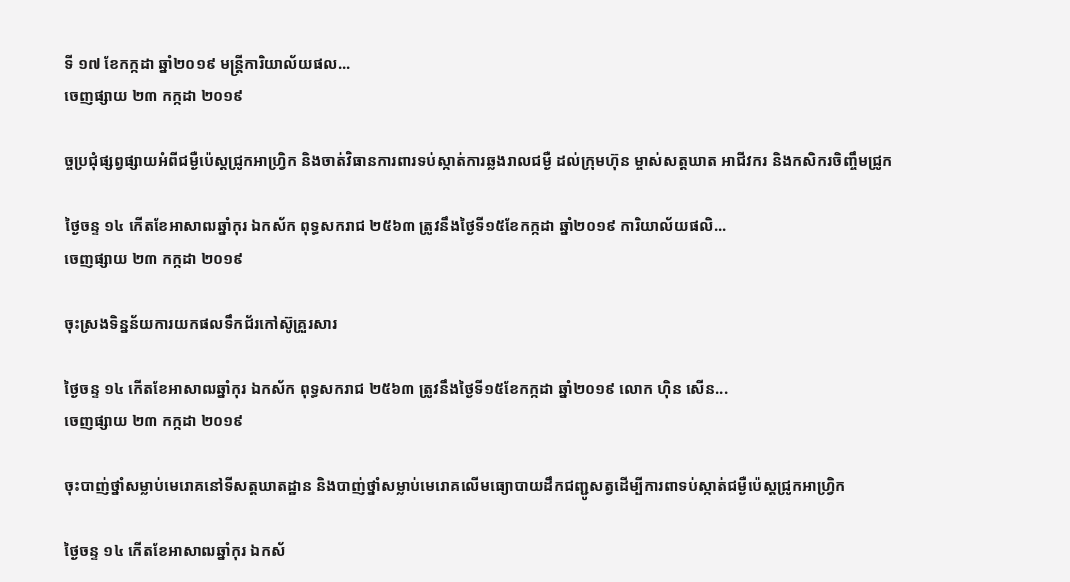ទី ១៧ ខែកក្កដា ឆ្នាំ២០១៩ មន្រ្តីការិយាល័យផល...
ចេញផ្សាយ ២៣ កក្កដា ២០១៩

ច្ចប្រជុំផ្សព្វផ្សាយអំពីជម្ងឺប៉េស្តជ្រូកអាហ្រ្វិក និងចាត់វិធានការពារទប់ស្កាត់ការឆ្លងរាលជម្ងឺ ដល់ក្រុមហ៊ុន ម្ចាស់សត្តឃាត អាជីវករ និងកសិករចិញ្ចឹមជ្រូក

ថ្ងៃចន្ទ ១៤ កើតខែអាសាឍឆ្នាំកុរ ឯកស័ក ពុទ្ធសករាជ ២៥៦៣ ត្រូវនឹងថ្ងៃទី១៥ខែកក្កដា ឆ្នាំ២០១៩ ការិយាល័យផលិ...
ចេញផ្សាយ ២៣ កក្កដា ២០១៩

ចុះស្រងទិន្នន័យការយកផលទឹកជ័រកៅស៊ូគ្រួរសារ

ថ្ងៃចន្ទ ១៤ កើតខែអាសាឍឆ្នាំកុរ ឯកស័ក ពុទ្ធសករាជ ២៥៦៣ ត្រូវនឹងថ្ងៃទី១៥ខែកក្កដា ឆ្នាំ២០១៩ លោក ហ៊ិន សើន...
ចេញផ្សាយ ២៣ កក្កដា ២០១៩

ចុះបាញ់ថ្នាំសម្លាប់មេរោគនៅទីសត្តឃាតដ្ឋាន និងបាញ់ថ្នាំសម្លាប់មេរោគលើមធ្យោបាយដឹកជញ្ជូសត្វដើម្បីការពាទប់ស្កាត់ជម្ងឺប៉េស្តជ្រូកអាហ្រ្វិក

ថ្ងៃចន្ទ ១៤ កើតខែអាសាឍឆ្នាំកុរ ឯកស័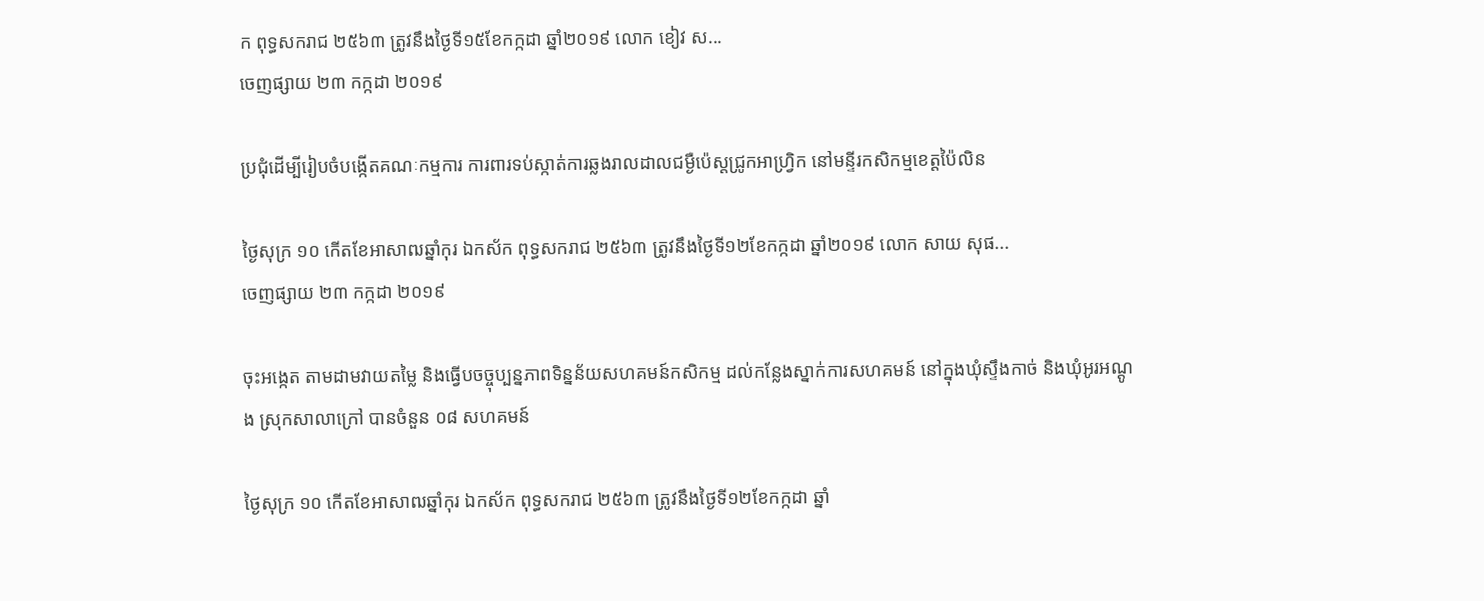ក ពុទ្ធសករាជ ២៥៦៣ ត្រូវនឹងថ្ងៃទី១៥ខែកក្កដា ឆ្នាំ២០១៩ លោក ខៀវ ស...
ចេញផ្សាយ ២៣ កក្កដា ២០១៩

ប្រជុំដើម្បីរៀបចំបង្កើតគណៈកម្មការ ការពារទប់ស្កាត់ការឆ្លងរាលដាលជម្ងឺប៉េស្តជ្រូកអាហ្រ្វិក នៅមន្ទីរកសិកម្មខេត្តប៉ៃលិន

ថ្ងៃសុក្រ ១០ កើតខែអាសាឍឆ្នាំកុរ ឯកស័ក ពុទ្ធសករាជ ២៥៦៣ ត្រូវនឹងថ្ងៃទី១២ខែកក្កដា ឆ្នាំ២០១៩ លោក សាយ សុផ...
ចេញផ្សាយ ២៣ កក្កដា ២០១៩

ចុះអង្កេត តាមដាមវាយតម្លៃ និងធ្វើបចច្ចុប្បន្នភាពទិន្នន័យសហគមន៍កសិកម្ម ដល់កន្លែងស្នាក់ការសហគមន៍ នៅក្នុងឃុំស្ទឹងកាច់ និងឃុំអូរអណ្តូង ស្រុកសាលាក្រៅ បានចំនួន ០៨ សហគមន៍

ថ្ងៃសុក្រ ១០ កើតខែអាសាឍឆ្នាំកុរ ឯកស័ក ពុទ្ធសករាជ ២៥៦៣ ត្រូវនឹងថ្ងៃទី១២ខែកក្កដា ឆ្នាំ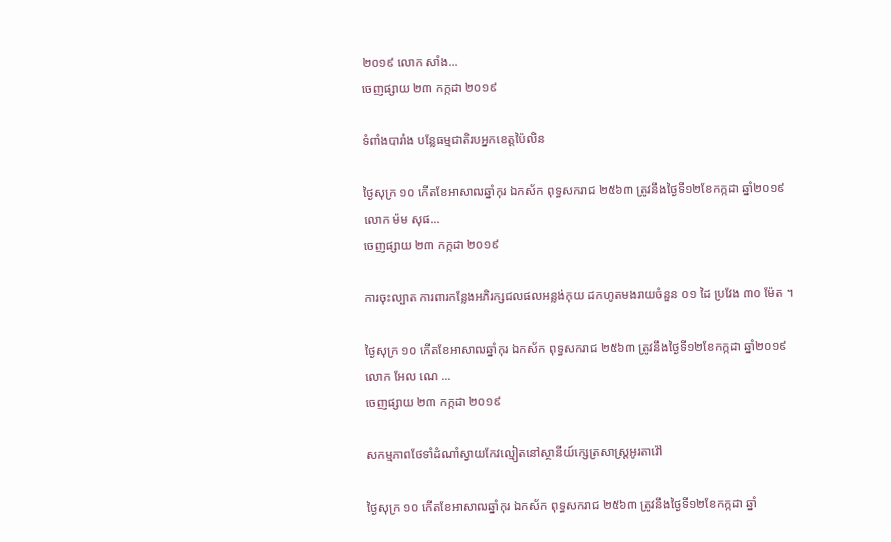២០១៩ លោក សាំង...
ចេញផ្សាយ ២៣ កក្កដា ២០១៩

ទំពាំងបារាំង បន្លែធម្មជាតិរបអ្នកខេត្តប៉ៃលិន

ថ្ងៃសុក្រ ១០ កើតខែអាសាឍឆ្នាំកុរ ឯកស័ក ពុទ្ធសករាជ ២៥៦៣ ត្រូវនឹងថ្ងៃទី១២ខែកក្កដា ឆ្នាំ២០១៩ លោក ម៉ម សុផ...
ចេញផ្សាយ ២៣ កក្កដា ២០១៩

ការចុះល្បាត ការពារកន្លែងអភិរក្សជលផលអន្លង់កុយ ដកហូតមងរាយចំនួន ០១ ដៃ ប្រវែង ៣០ ម៉ែត ។

ថ្ងៃសុក្រ ១០ កើតខែអាសាឍឆ្នាំកុរ ឯកស័ក ពុទ្ធសករាជ ២៥៦៣ ត្រូវនឹងថ្ងៃទី១២ខែកក្កដា ឆ្នាំ២០១៩ លោក អែល ណេ ...
ចេញផ្សាយ ២៣ កក្កដា ២០១៩

សកម្មភាពថែទាំដំណាំស្វាយកែវល្មៀតនៅស្ថានីយ៍ក្សេត្រសាស្ដ្រអូរតាវ៉ៅ

ថ្ងៃសុក្រ ១០ កើតខែអាសាឍឆ្នាំកុរ ឯកស័ក ពុទ្ធសករាជ ២៥៦៣ ត្រូវនឹងថ្ងៃទី១២ខែកក្កដា ឆ្នាំ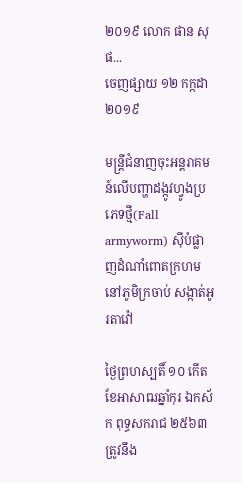២០១៩ លោក ផាន សុផ...
ចេញផ្សាយ ១២ កក្កដា ២០១៩

មន្រ្ដីជំនាញចុះអន្ដរាគមន៍លើបញ្ហាដង្កូវហ្វូងប្រភេទថ្មី(Fall armyworm) ស៊ីបំផ្លាញដំណាំពោតក្រហម នៅភូមិក្រចាប់ សង្កាត់អូរតាវ៉ៅ

ថ្ងៃព្រហស្បតិ៍ ១០ កើតខែអាសាឍឆ្នាំកុរ ឯកស័ក ពុទ្ធសករាជ ២៥៦៣ ត្រូវនឹង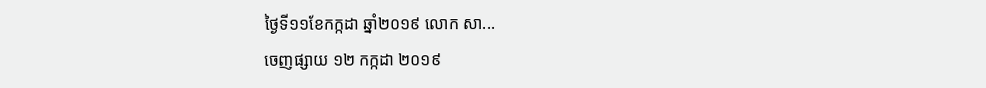ថ្ងៃទី១១ខែកក្កដា ឆ្នាំ២០១៩ លោក សា...
ចេញផ្សាយ ១២ កក្កដា ២០១៩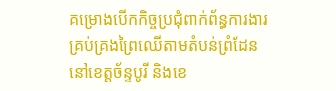គម្រោងបើកកិច្ចប្រជុំពាក់ព័ន្ធការងារគ្រប់គ្រងព្រៃឈើតាមតំបន់ព្រំដែន នៅខេត្តច័ន្ទបូរី និងខេ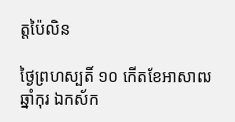ត្តប៉ៃលិន

ថ្ងៃព្រហស្បតិ៍ ១០ កើតខែអាសាឍឆ្នាំកុរ ឯកស័ក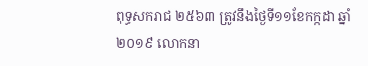ពុទ្ធសករាជ ២៥៦៣ ត្រូវនឹងថ្ងៃទី១១ខែកក្កដា ឆ្នាំ២០១៩ លោកនា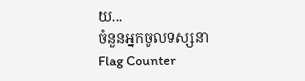យ...
ចំនួនអ្នកចូលទស្សនា
Flag Counter